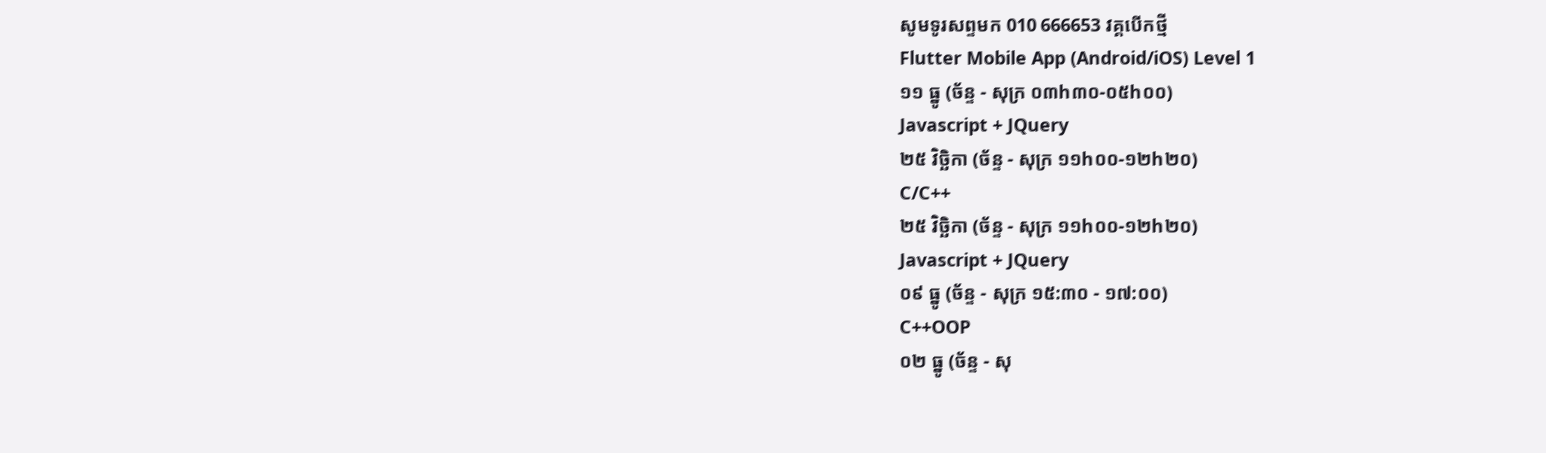សូមទូរសព្ទមក 010 666653 វគ្គបើកថ្មី
Flutter Mobile App (Android/iOS) Level 1
១១ ធ្នូ (ច័ន្ទ - សុក្រ ០៣h៣០-០៥h០០)
Javascript + JQuery
២៥ វិច្ឆិកា (ច័ន្ទ - សុក្រ ១១h០០-១២h២០)
C/C++
២៥ វិច្ឆិកា (ច័ន្ទ - សុក្រ ១១h០០-១២h២០)
Javascript + JQuery
០៩ ធ្នូ (ច័ន្ទ - សុក្រ ១៥:៣០ - ១៧:០០)
C++OOP
០២ ធ្នូ (ច័ន្ទ - សុ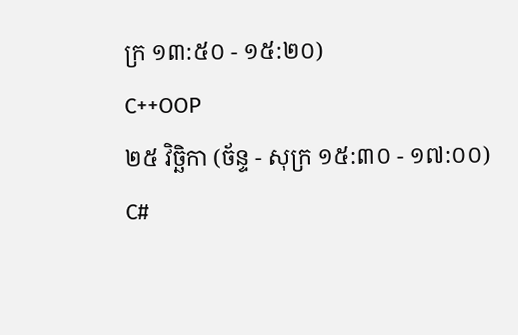ក្រ ១៣:៥០ - ១៥:២០)
C++OOP
២៥ វិច្ឆិកា (ច័ន្ទ - សុក្រ ១៥:៣០ - ១៧:០០)
C#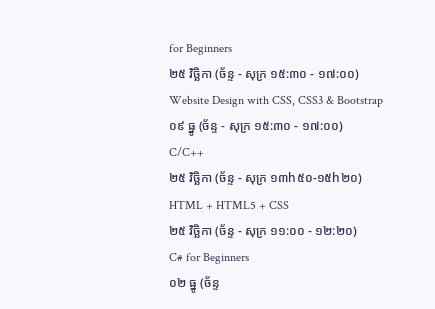for Beginners
២៥ វិច្ឆិកា (ច័ន្ទ - សុក្រ ១៥:៣០ - ១៧:០០)
Website Design with CSS, CSS3 & Bootstrap
០៩ ធ្នូ (ច័ន្ទ - សុក្រ ១៥:៣០ - ១៧:០០)
C/C++
២៥ វិច្ឆិកា (ច័ន្ទ - សុក្រ ១៣h៥០-១៥h២០)
HTML + HTML5 + CSS
២៥ វិច្ឆិកា (ច័ន្ទ - សុក្រ ១១:០០ - ១២:២០)
C# for Beginners
០២ ធ្នូ (ច័ន្ទ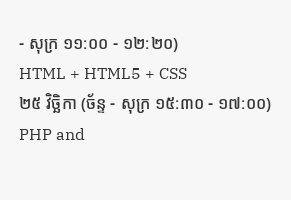- សុក្រ ១១:០០ - ១២:២០)
HTML + HTML5 + CSS
២៥ វិច្ឆិកា (ច័ន្ទ - សុក្រ ១៥:៣០ - ១៧:០០)
PHP and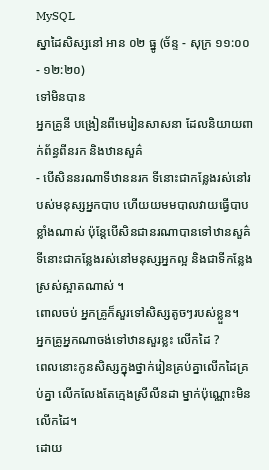MySQL
ស្នាដៃសិស្សនៅ អាន ០២ ធ្នូ (ច័ន្ទ - សុក្រ ១១:០០ - ១២:២០)
ទៅមិនបាន
អ្នកគ្រូនី បង្រៀនពីមេរៀនសាសនា ដែលនិយាយពាក់ព័ន្ធពីនរក និងឋានសួគ៌
- បើសិននរណាទីឋាននរក ទីនោះជាកន្លែងរស់នៅរបស់មនុស្សអ្នកបាប ហើយយមមបាលវាយធ្វើបាបខ្លាំងណាស់ ប៉ុន្តែបើសិនជានរណាបានទៅឋានសួគ៌ ទីនោះជាកន្លែងរស់នៅមនុស្សអ្នកល្អ និងជាទីកន្លែងស្រស់ស្អាតណាស់ ។
ពោលចប់ អ្នកគ្រូក៏សួរទៅសិស្សតូចៗរបស់ខ្លួន។
អ្នកគ្រូអ្នកណាចង់ទៅឋានសួរខ្លះ លើកដៃ ?
ពេលនោះកូនសិស្សក្នុងថ្នាក់រៀនគ្រប់គ្នាលើកដៃគ្រប់គ្នា លើកលែងតែក្មេងស្រីលីនដា ម្នាក់ប៉ុណ្ណោះមិនលើកដៃ។
ដោយ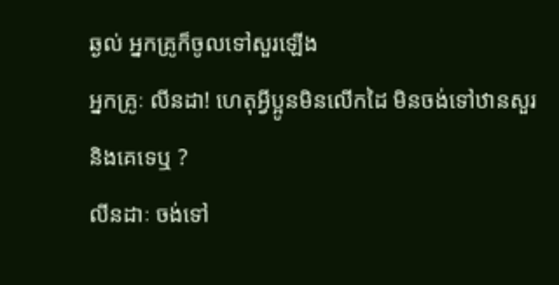ឆ្ងល់ អ្នកគ្រូក៏ចូលទៅសួរឡើង
អ្នកគ្រូៈ លីនដា! ហេតុអ្វីប្អូនមិនលើកដៃ មិនចង់ទៅឋានសួរ និងគេទេឬ ?
លីនដាៈ ចង់ទៅ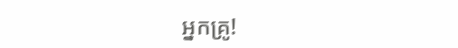អ្នកគ្រូ!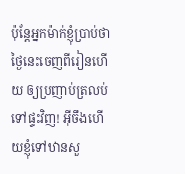ប៉ុន្តែអ្នកម៉ាក់ខ្ញុំប្រាប់ថា ថ្ងៃនេះចេញពីរៀនហើយ ឲ្យប្រញាប់ត្រលប់ទៅផ្ទះវិញ! អ៊ីចឹងហើយខ្ញុំទៅឋានសួ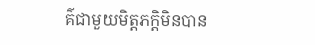គ៌ជាមួយមិត្តភក្តិមិនបាន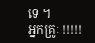ទេ ។
អ្នកគ្រូៈ !!!!!